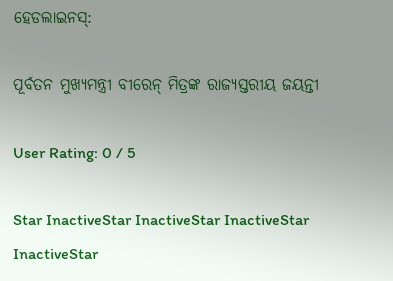ହେଡଲାଇନସ୍:

ପୂର୍ବତନ ମୁଖ୍ୟମନ୍ତ୍ରୀ ବୀରେନ୍ ମିତ୍ରଙ୍କ ରାଜ୍ୟସ୍ତରୀୟ ଜୟନ୍ତୀ

User Rating: 0 / 5

Star InactiveStar InactiveStar InactiveStar InactiveStar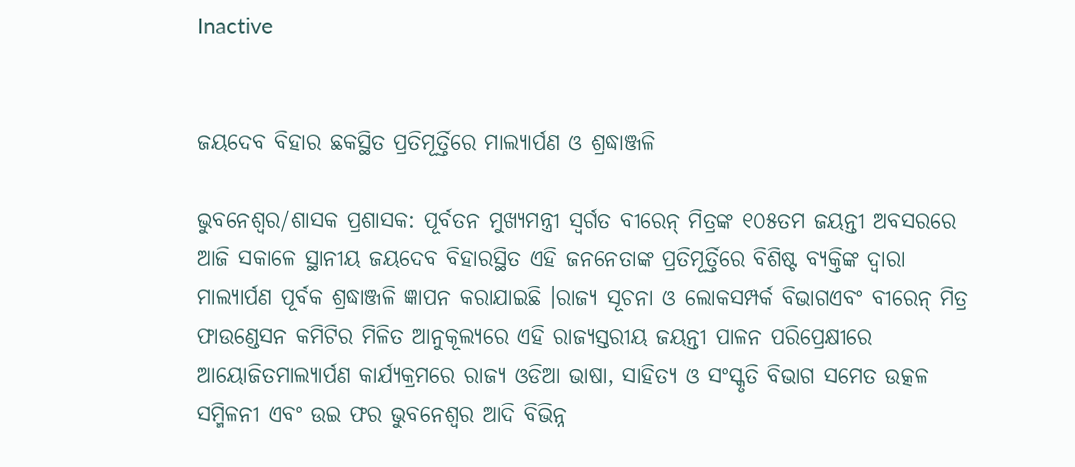Inactive


ଜୟଦେବ ବିହାର ଛକସ୍ଥିତ ପ୍ରତିମୂର୍ତ୍ତିରେ ମାଲ୍ୟାର୍ପଣ ଓ ଶ୍ରଦ୍ଧାଞ୍ଜଳି

ଭୁବନେଶ୍ୱର/ଶାସକ ପ୍ରଶାସକ: ପୂର୍ବତନ ମୁଖ୍ୟମନ୍ତ୍ରୀ ସ୍ୱର୍ଗତ ବୀରେନ୍ ମିତ୍ରଙ୍କ ୧୦୫ତମ ଜୟନ୍ତୀ ଅବସରରେ ଆଜି ସକାଳେ ସ୍ଥାନୀୟ ଜୟଦେବ ବିହାରସ୍ଥିତ ଏହି ଜନନେତାଙ୍କ ପ୍ରତିମୂର୍ତ୍ତିରେ ବିଶିଷ୍ଟ ବ୍ୟକ୍ତିଙ୍କ ଦ୍ୱାରା ମାଲ୍ୟାର୍ପଣ ପୂର୍ବକ ଶ୍ରଦ୍ଧାଞ୍ଜଳି ଜ୍ଞାପନ କରାଯାଇଛି ।ରାଜ୍ୟ ସୂଚନା ଓ ଲୋକସମ୍ପର୍କ ବିଭାଗଏବଂ ବୀରେନ୍ ମିତ୍ର ଫାଉଣ୍ଡେସନ କମିଟିର ମିଳିତ ଆନୁକୂଲ୍ୟରେ ଏହି ରାଜ୍ୟସ୍ତରୀୟ ଜୟନ୍ତୀ ପାଳନ ପରିପ୍ରେକ୍ଷୀରେ ଆୟୋଜିତମାଲ୍ୟାର୍ପଣ କାର୍ଯ୍ୟକ୍ରମରେ ରାଜ୍ୟ ଓଡିଆ ଭାଷା, ସାହିତ୍ୟ ଓ ସଂସ୍କୃତି ବିଭାଗ ସମେତ ଉତ୍କଳ ସମ୍ମିଳନୀ ଏବଂ ଉଇ ଫର ଭୁବନେଶ୍ୱର ଆଦି ବିଭିନ୍ନ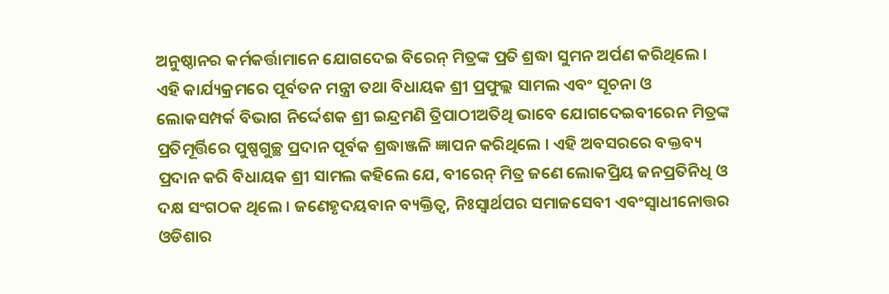ଅନୁଷ୍ଠାନର କର୍ମକର୍ତ୍ତାମାନେ ଯୋଗଦେଇ ବିରେନ୍ ମିତ୍ରଙ୍କ ପ୍ରତି ଶ୍ରଦ୍ଧା ସୁମନ ଅର୍ପଣ କରିଥିଲେ । ଏହି କାର୍ଯ୍ୟକ୍ରମରେ ପୂର୍ବତନ ମନ୍ତ୍ରୀ ତଥା ବିଧାୟକ ଶ୍ରୀ ପ୍ରଫୁଲ୍ଲ ସାମଲ ଏବଂ ସୂଚନା ଓ ଲୋକସମ୍ପର୍କ ବିଭାଗ ନିର୍ଦ୍ଦେଶକ ଶ୍ରୀ ଇନ୍ଦ୍ରମଣି ତ୍ରିପାଠୀଅତିଥି ଭାବେ ଯୋଗଦେଇବୀରେନ ମିତ୍ରଙ୍କ ପ୍ରତିମୂର୍ତ୍ତିରେ ପୁଷ୍ପଗୁଚ୍ଛ ପ୍ରଦାନ ପୂର୍ବକ ଶ୍ରଦ୍ଧାଞ୍ଜଳି ଜ୍ଞାପନ କରିଥିଲେ । ଏହି ଅବସରରେ ବକ୍ତବ୍ୟ ପ୍ରଦାନ କରି ବିଧାୟକ ଶ୍ରୀ ସାମଲ କହିଲେ ଯେ, ବୀରେନ୍ ମିତ୍ର ଜଣେ ଲୋକପ୍ରିୟ ଜନପ୍ରତିନିଧି ଓ ଦକ୍ଷ ସଂଗଠକ ଥିଲେ । ଜଣେହୃଦୟବାନ ବ୍ୟକ୍ତିତ୍ୱ, ନିଃସ୍ୱାର୍ଥପର ସମାଜସେବୀ ଏବଂସ୍ୱାଧୀନୋତ୍ତର ଓଡିଶାର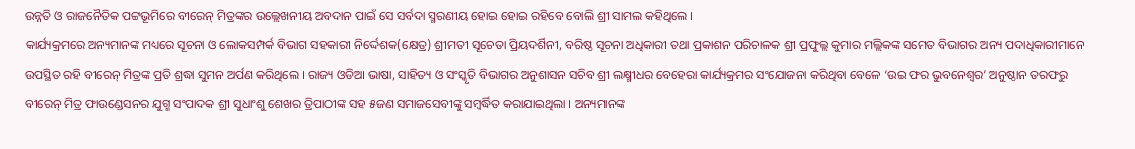ଉନ୍ନତି ଓ ରାଜନୈତିକ ପଟ୍ଟଭୂମିରେ ବୀରେନ୍ ମିତ୍ରଙ୍କର ଉଲ୍ଲେଖନୀୟ ଅବଦାନ ପାଇଁ ସେ ସର୍ବଦା ସ୍ମରଣୀୟ ହୋଇ ହୋଇ ରହିବେ ବୋଲି ଶ୍ରୀ ସାମଲ କହିଥିଲେ ।
କାର୍ଯ୍ୟକ୍ରମରେ ଅନ୍ୟମାନଙ୍କ ମଧ୍ୟରେ ସୂଚନା ଓ ଲୋକସମ୍ପର୍କ ବିଭାଗ ସହକାରୀ ନିର୍ଦ୍ଦେଶକ(କ୍ଷେତ୍ର) ଶ୍ରୀମତୀ ସୂଚେତା ପ୍ରିୟଦର୍ଶିନୀ, ବରିଷ୍ଠ ସୂଚନା ଅଧିକାରୀ ତଥା ପ୍ରକାଶନ ପରିଚାଳକ ଶ୍ରୀ ପ୍ରଫୁଲ୍ଲ କୁମାର ମଲ୍ଲିକଙ୍କ ସମେତ ବିଭାଗର ଅନ୍ୟ ପଦାଧିକାରୀମାନେ ଉପସ୍ଥିତ ରହି ବୀରେନ୍ ମିତ୍ରଙ୍କ ପ୍ରତି ଶ୍ରଦ୍ଧା ସୁମନ ଅର୍ପଣ କରିଥିଲେ । ରାଜ୍ୟ ଓଡିଆ ଭାଷା, ସାହିତ୍ୟ ଓ ସଂସ୍କୃତି ବିଭାଗର ଅନୁଶାସନ ସଚିବ ଶ୍ରୀ ଲକ୍ଷ୍ମୀଧର ବେହେରା କାର୍ଯ୍ୟକ୍ରମର ସଂଯୋଜନା କରିଥିବା ବେଳେ ‘ଉଇ ଫର ଭୁବନେଶ୍ୱର’ ଅନୁଷ୍ଠାନ ତରଫରୁ ବୀରେନ୍ ମିତ୍ର ଫାଉଣ୍ଡେସନର ଯୁଗ୍ମ ସଂପାଦକ ଶ୍ରୀ ସୁଧାଂଶୁ ଶେଖର ତ୍ରିପାଠୀଙ୍କ ସହ ୫ଜଣ ସମାଜସେବୀଙ୍କୁ ସମ୍ବର୍ଦ୍ଧିତ କରାଯାଇଥିଲା । ଅନ୍ୟମାନଙ୍କ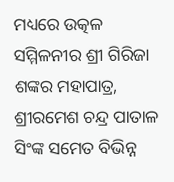ମଧ୍ୟରେ ଉତ୍କଳ ସମ୍ମିଳନୀର ଶ୍ରୀ ଗିରିଜା ଶଙ୍କର ମହାପାତ୍ର, ଶ୍ରୀରମେଶ ଚନ୍ଦ୍ର ପାତାଳ ସିଂଙ୍କ ସମେତ ବିଭିନ୍ନ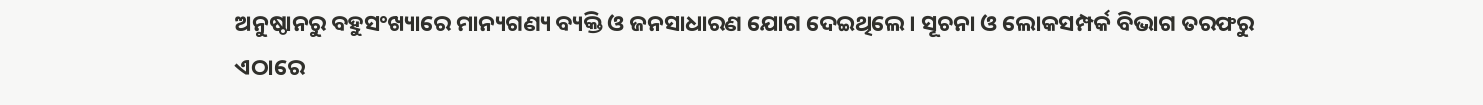ଅନୁଷ୍ଠାନରୁ ବହୁସଂଖ୍ୟାରେ ମାନ୍ୟଗଣ୍ୟ ବ୍ୟକ୍ତି ଓ ଜନସାଧାରଣ ଯୋଗ ଦେଇଥିଲେ । ସୂଚନା ଓ ଲୋକସମ୍ପର୍କ ବିଭାଗ ତରଫରୁ ଏଠାରେ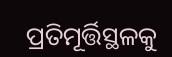ପ୍ରତିମୂର୍ତ୍ତିସ୍ଥଳକୁ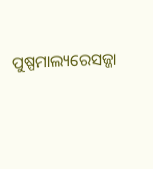ପୁଷ୍ପମାଲ୍ୟରେସଜ୍ଜା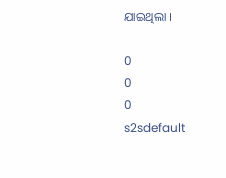ଯାଇଥିଲା ।

0
0
0
s2sdefault